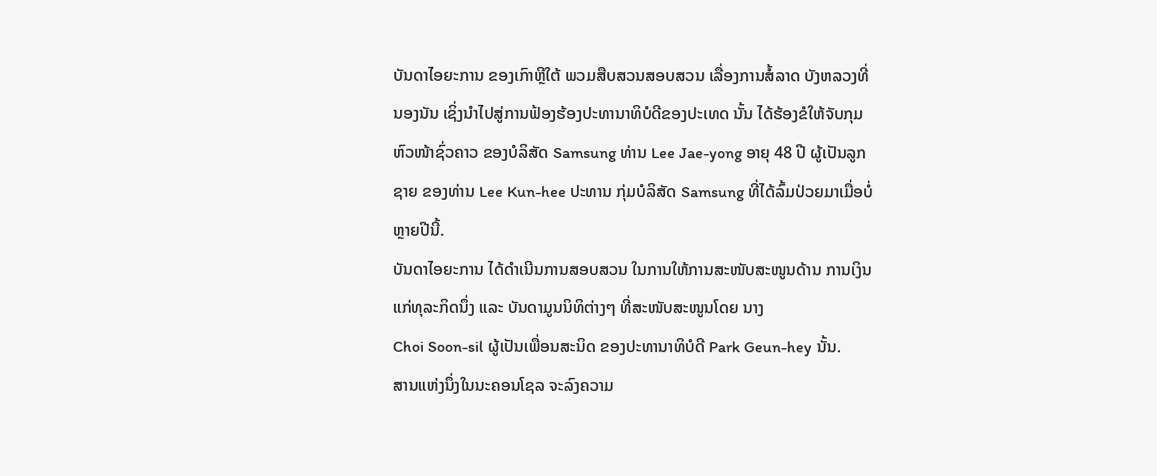ບັນດາໄອຍະການ ຂອງເກົາຫຼີໃຕ້ ພວມສືບສວນສອບສວນ ເລື່ອງການສໍ້ລາດ ບັງຫລວງທີ່ນອງນັນ ເຊິ່ງນຳໄປສູ່ການຟ້ອງຮ້ອງປະທານາທິບໍດີຂອງປະເທດ ນັ້ນ ໄດ້ຮ້ອງຂໍໃຫ້ຈັບກຸມ ຫົວໜ້າຊົ່ວຄາວ ຂອງບໍລິສັດ Samsung ທ່ານ Lee Jae-yong ອາຍຸ 48 ປີ ຜູ້ເປັນລູກຊາຍ ຂອງທ່ານ Lee Kun-hee ປະທານ ກຸ່ມບໍລິສັດ Samsung ທີ່ໄດ້ລົ້ມປ່ວຍມາເມື່ອບໍ່ຫຼາຍປີນີ້.
ບັນດາໄອຍະການ ໄດ້ດຳເນີນການສອບສວນ ໃນການໃຫ້ການສະໜັບສະໜູນດ້ານ ການເງິນ ແກ່ທຸລະກິດນຶ່ງ ແລະ ບັນດາມູນນິທິຕ່າງໆ ທີ່ສະໜັບສະໜູນໂດຍ ນາງ
Choi Soon-sil ຜູ້ເປັນເພື່ອນສະນິດ ຂອງປະທານາທິບໍດີ Park Geun-hey ນັ້ນ.
ສານແຫ່ງນຶ່ງໃນນະຄອນໂຊລ ຈະລົງຄວາມ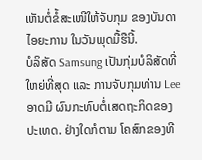ເຫັນຕໍ່ຂໍ້ສະເໜີໃຫ້ຈັບກຸມ ຂອງບັນດາ ໄອຍະການ ໃນວັນພຸດມື້ຮືນີ້.
ບໍລິສັດ Samsung ເປັນກຸ່ມບໍລິສັດທີ່ໃຫຍ່ທີ່ສຸດ ແລະ ການຈັບກຸມທ່ານ Lee ອາດມີ ຜົນກະທົບຕໍ່ເສດຖະກິດຂອງປະເທດ. ຢ່າງໃດກໍຕາມ ໂຄສົກຂອງທີ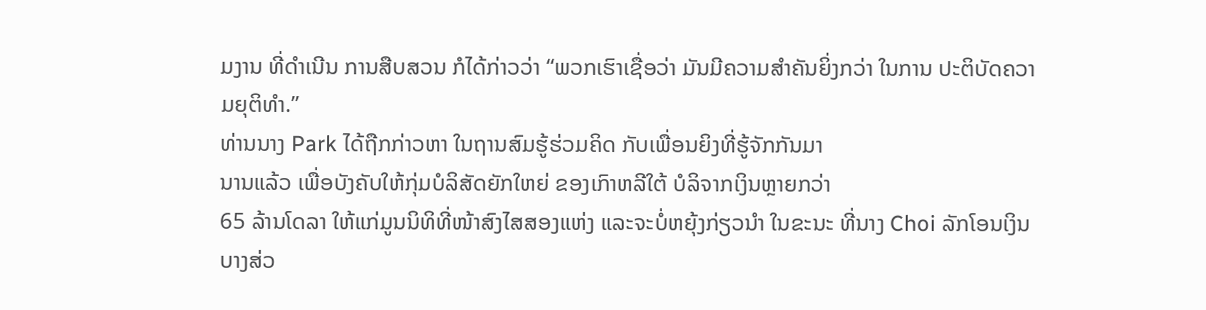ມງານ ທີ່ດຳເນີນ ການສືບສວນ ກໍໄດ້ກ່າວວ່າ “ພວກເຮົາເຊື່ອວ່າ ມັນມີຄວາມສຳຄັນຍິ່ງກວ່າ ໃນການ ປະຕິບັດຄວາມຍຸຕິທຳ.”
ທ່ານນາງ Park ໄດ້ຖືກກ່າວຫາ ໃນຖານສົມຮູ້ຮ່ວມຄິດ ກັບເພື່ອນຍິງທີ່ຮູ້ຈັກກັນມາ
ນານແລ້ວ ເພື່ອບັງຄັບໃຫ້ກຸ່ມບໍລິສັດຍັກໃຫຍ່ ຂອງເກົາຫລີໃຕ້ ບໍລິຈາກເງິນຫຼາຍກວ່າ
65 ລ້ານໂດລາ ໃຫ້ແກ່ມູນນິທິທີ່ໜ້າສົງໄສສອງແຫ່ງ ແລະຈະບໍ່ຫຍຸ້ງກ່ຽວນຳ ໃນຂະນະ ທີ່ນາງ Choi ລັກໂອນເງິນບາງສ່ວ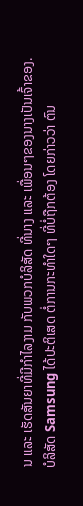ນ ແລະ ເຮັດສັນຍາທີ່ມີກຳໄລງາມ ກັບພວກບໍລິສັດ ທີ່ນາງ ແລະ ເພື່ອນໆຂອງນາງເປັນເຈົ້າຂອງ.
ບໍລິສັດ Samsung ໄດ້ປະຕິເສດ ຕໍ່ການກະທຳໃດໆ ທີ່ບໍ່ຖືກຕ້ອງ ໂດຍກ່າວວ່າ ຕົນ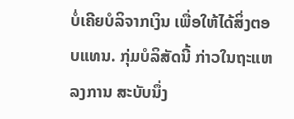ບໍ່ເຄີຍບໍລິຈາກເງິນ ເພື່ອໃຫ້ໄດ້ສິ່ງຕອບແທນ. ກຸ່ມບໍລິສັດນີ້ ກ່າວໃນຖະແຫລງການ ສະບັບນຶ່ງ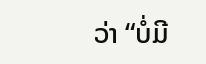ວ່າ “ບໍ່ມີ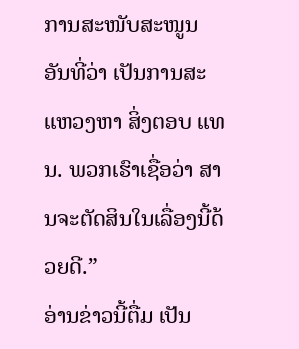ການສະໜັບສະໜູນ ອັນທີ່ວ່າ ເປັນການສະແຫວງຫາ ສິ່ງຕອບ ແທນ. ພວກເຮົາເຊື່ອວ່າ ສານຈະຕັດສິນໃນເລື່ອງນີ້ດ້ວຍດີ.”
ອ່ານຂ່າວນີ້ຕື່ມ ເປັນ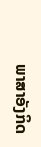ພາສາອັງກິດ